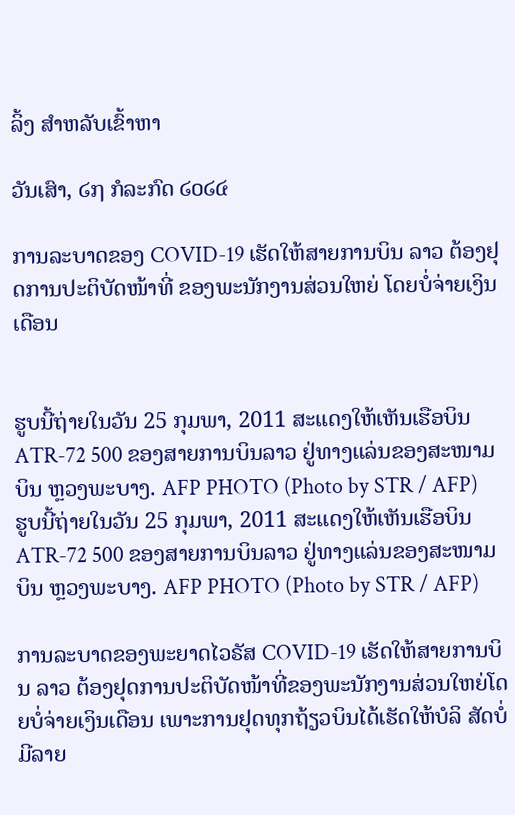ລິ້ງ ສຳຫລັບເຂົ້າຫາ

ວັນເສົາ, ໒໗ ກໍລະກົດ ໒໐໒໔

ການລະບາດຂອງ COVID-19 ເຮັດໃຫ້ສາຍການບິນ ລາວ ຕ້ອງຢຸດການປະຕິບັດໜ້າທີ່ ຂອງພະນັກງານສ່ວນໃຫຍ່ ໂດຍບໍ່ຈ່າຍເງິນເດືອນ


ຮູບນີ້ຖ່າຍໃນວັນ 25 ກຸມພາ, 2011 ສະແດງໃຫ້ເຫັນເຮືອບິນ ATR-72 500 ຂອງສາຍການບິນລາວ ຢູ່ທາງແລ່ນຂອງສະໜາມບິນ ຫຼວງພະບາງ. AFP PHOTO (Photo by STR / AFP)
ຮູບນີ້ຖ່າຍໃນວັນ 25 ກຸມພາ, 2011 ສະແດງໃຫ້ເຫັນເຮືອບິນ ATR-72 500 ຂອງສາຍການບິນລາວ ຢູ່ທາງແລ່ນຂອງສະໜາມບິນ ຫຼວງພະບາງ. AFP PHOTO (Photo by STR / AFP)

ການລະບາດຂອງພະຍາດໄວຣັສ COVID-19 ເຮັດໃຫ້ສາຍການບິນ ລາວ ຕ້ອງຢຸດການປະຕິບັດໜ້າທີ່ຂອງພະນັກງານສ່ວນໃຫຍ່ໂດຍບໍ່ຈ່າຍເງິນເດືອນ ເພາະການຢຸດທຸກຖ້ຽວບິນໄດ້ເຮັດໃຫ້ບໍລິ ສັດບໍ່ມີລາຍ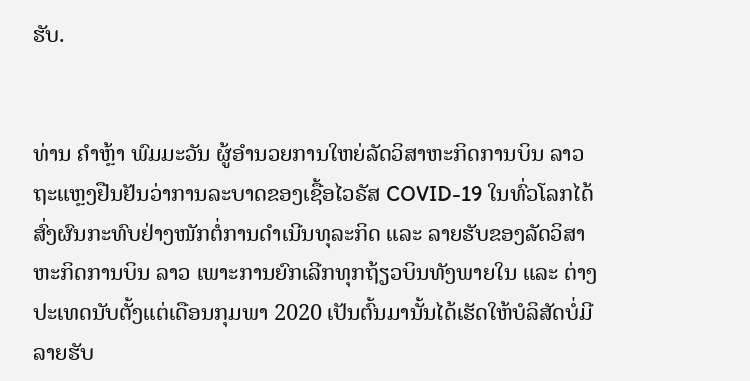ຮັບ.


ທ່ານ ຄຳຫຼ້າ ພົມມະວັນ ຜູ້ອຳນວຍການໃຫຍ່ລັດວິສາຫະກິດການບິນ ລາວ ຖະແຫຼງຢືນຢັນວ່າການລະບາດຂອງເຊື້ອໄວຣັສ COVID-19 ໃນທົ່ວໂລກໄດ້ສົ່ງຜົນກະທົບຢ່າງໜັກຕໍ່ການດຳເນີນທຸລະກິດ ແລະ ລາຍຮັບຂອງລັດວິສາຫະກິດການບິນ ລາວ ເພາະການຍົກເລີກທຸກຖ້ຽວບິນທັງພາຍໃນ ແລະ ຕ່າງປະເທດນັບຕັ້ງແຕ່ເດືອນກຸມພາ 2020 ເປັນຕົ້ນມານັ້ນໄດ້ເຮັດໃຫ້ບໍລິສັດບໍ່ມີລາຍຮັບ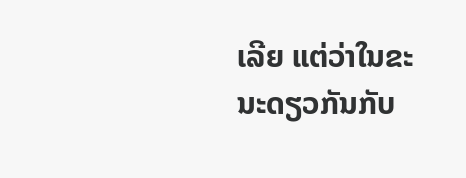ເລີຍ ແຕ່ວ່າໃນຂະນະດຽວກັນກັບ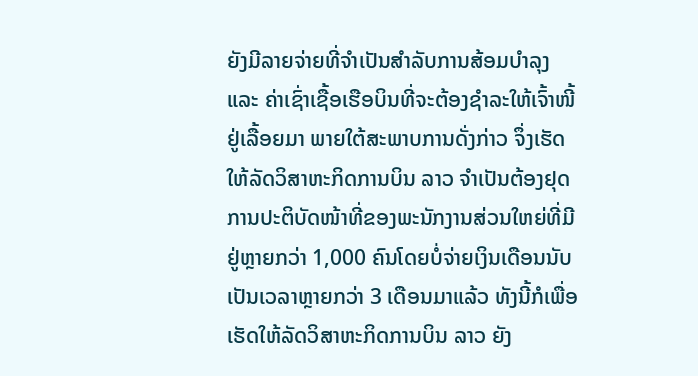ຍັງມີລາຍຈ່າຍທີ່ຈຳເປັນສຳລັບການສ້ອມບຳລຸງ ແລະ ຄ່າເຊົ່າເຊື້ອເຮືອບິນທີ່ຈະຕ້ອງຊຳລະໃຫ້ເຈົ້າໜີ້ຢູ່ເລື້ອຍມາ ພາຍໃຕ້ສະພາບການດັ່ງກ່າວ ຈຶ່ງເຮັດໃຫ້ລັດວິສາຫະກິດການບິນ ລາວ ຈຳເປັນຕ້ອງຢຸດການປະຕິບັດໜ້າທີ່ຂອງພະນັກງານສ່ວນໃຫຍ່ທີ່ມີຢູ່ຫຼາຍກວ່າ 1,000 ຄົນໂດຍບໍ່ຈ່າຍເງິນເດືອນນັບເປັນເວລາຫຼາຍກວ່າ 3 ເດືອນມາແລ້ວ ທັງນີ້ກໍເພື່ອເຮັດໃຫ້ລັດວິສາຫະກິດການບິນ ລາວ ຍັງ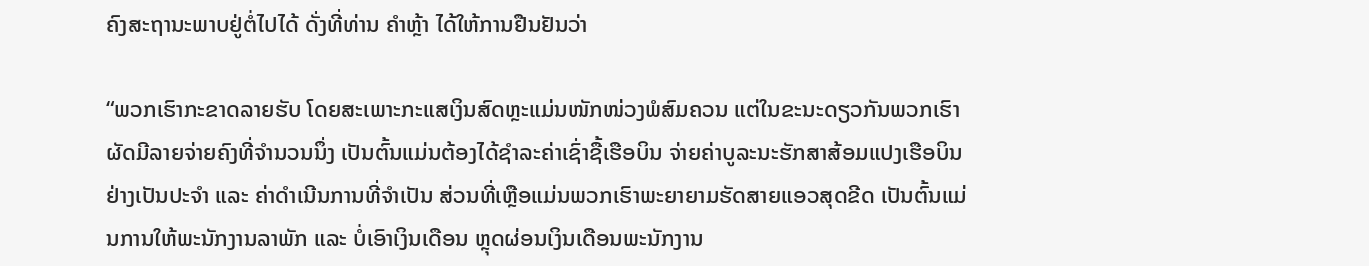ຄົງສະຖານະພາບຢູ່ຕໍ່ໄປໄດ້ ດັ່ງທີ່ທ່ານ ຄຳຫຼ້າ ໄດ້ໃຫ້ການຢືນຢັນວ່າ

“ພວກເຮົາກະຂາດລາຍຮັບ ໂດຍສະເພາະກະແສເງິນສົດຫຼະແມ່ນໜັກໜ່ວງພໍສົມຄວນ ແຕ່ໃນຂະນະດຽວກັນພວກເຮົາຜັດມີລາຍຈ່າຍຄົງທີ່ຈຳນວນນຶ່ງ ເປັນຕົ້ນແມ່ນຕ້ອງໄດ້ຊຳລະຄ່າເຊົ່າຊື້ເຮືອບິນ ຈ່າຍຄ່າບູລະນະຮັກສາສ້ອມແປງເຮືອບິນຢ່າງເປັນປະຈຳ ແລະ ຄ່າດຳເນີນການທີ່ຈຳເປັນ ສ່ວນທີ່ເຫຼືອແມ່ນພວກເຮົາພະຍາຍາມຮັດສາຍແອວສຸດຂີດ ເປັນຕົ້ນແມ່ນການໃຫ້ພະນັກງານລາພັກ ແລະ ບໍ່ເອົາເງິນເດືອນ ຫຼຸດຜ່ອນເງິນເດືອນພະນັກງານ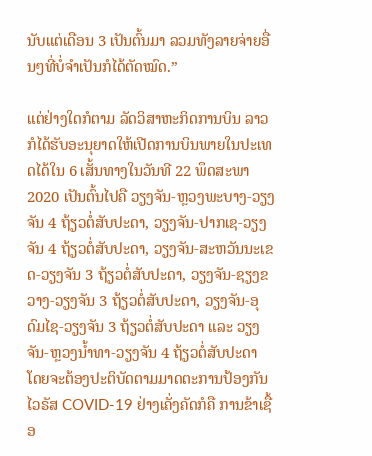ນັບແຕ່ເດືອນ 3 ເປັນຕົ້ນມາ ລວມທັງລາຍຈ່າຍອື່ນໆທີ່ບໍ່ຈຳເປັນກໍໄດ້ຕັດໝົດ.”

ແຕ່ຢ່າງໃດກໍຕາມ ລັດວິສາຫະກິດການບິນ ລາວ ກໍໄດ້ຮັບອະນຸຍາດໃຫ້ເປີດການບິນພາຍໃນປະເທດໄດ້ໃນ 6 ເສັ້ນທາງໃນວັນທີ 22 ພຶດສະພາ 2020 ເປັນຕົ້ນໄປຄື ວຽງຈັນ-ຫຼວງພະບາງ-ວຽງຈັນ 4 ຖ້ຽວຕໍ່ສັບປະດາ, ວຽງຈັນ-ປາກເຊ-ວຽງຈັນ 4 ຖ້ຽວຕໍ່ສັບປະດາ, ວຽງຈັນ-ສະຫວັນນະເຂດ-ວຽງຈັນ 3 ຖ້ຽວຕໍ່ສັບປະດາ, ວຽງຈັນ-ຊຽງຂວາງ-ວຽງຈັນ 3 ຖ້ຽວຕໍ່ສັບປະດາ, ວຽງຈັນ-ອຸດົມໄຊ-ວຽງຈັນ 3 ຖ້ຽວຕໍ່ສັບປະດາ ແລະ ວຽງຈັນ-ຫຼວງນໍ້າທາ-ວຽງຈັນ 4 ຖ້ຽວຕໍ່ສັບປະດາ ໂດຍຈະຕ້ອງປະຕິບັດຕາມມາດຕະການປ້ອງກັນໄວຣັສ COVID-19 ຢ່າງເຄັ່ງຄັດກໍຄື ການຂ້າເຊື້ອ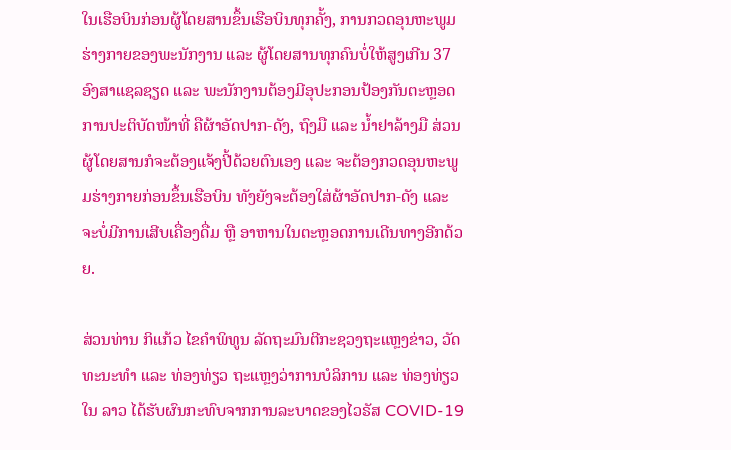ໃນເຮືອບິນກ່ອນຜູ້ໂດຍສານຂຶ້ນເຮືອບິນທຸກຄັ້ງ, ການກວດອຸນຫະພູມຮ່າງກາຍຂອງພະນັກງານ ແລະ ຜູ້ໂດຍສານທຸກຄົນບໍ່ໃຫ້ສູງເກີນ 37 ອົງສາແຊລຊຽດ ແລະ ພະນັກງານຕ້ອງມີອຸປະກອນປ້ອງກັນຕະຫຼອດການປະຕິບັດໜ້າທີ່ ຄືຜ້າອັດປາກ-ດັງ, ຖົງມື ແລະ ນໍ້າຢາລ້າງມື ສ່ວນຜູ້ໂດຍສານກໍຈະຕ້ອງແຈ້ງປີ້ດ້ວຍຕົນເອງ ແລະ ຈະຕ້ອງກວດອຸນຫະພູມຮ່າງກາຍກ່ອນຂຶ້ນເຮືອບິນ ທັງຍັງຈະຕ້ອງໃສ່ຜ້າອັດປາກ-ດັງ ແລະ ຈະບໍ່ມີການເສີບເຄື່ອງດື່ມ ຫຼື ອາຫານໃນຕະຫຼອດການເດີນທາງອີກດ້ວຍ.

ສ່ວນທ່ານ ກິແກ້ວ ໄຂຄຳພິທູນ ລັດຖະມົນຕີກະຊວງຖະແຫຼງຂ່າວ, ວັດທະນະທຳ ແລະ ທ່ອງທ່ຽວ ຖະແຫຼງວ່າການບໍລິການ ແລະ ທ່ອງທ່ຽວໃນ ລາວ ໄດ້ຮັບຜົນກະທົບຈາກການລະບາດຂອງໄວຣັສ COVID-19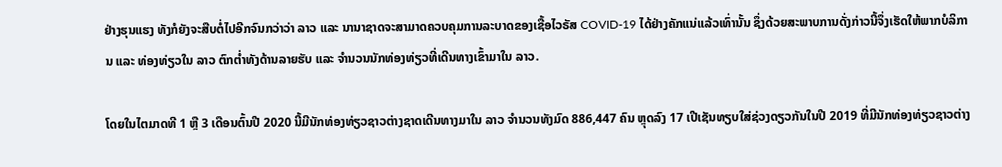ຢ່າງຮຸນແຮງ ທັງກໍຍັງຈະສືບຕໍ່ໄປອີກຈົນກວ່າວ່າ ລາວ ແລະ ນານາຊາດຈະສາມາດຄວບຄຸມການລະບາດຂອງເຊື້ອໄວຣັສ COVID-19 ໄດ້ຢ່າງຄັກແນ່ແລ້ວເທົ່ານັ້ນ ຊຶ່ງດ້ວຍສະພາບການດັ່ງກ່າວນີ້ຈຶ່ງເຮັດໃຫ້ພາກບໍລິການ ແລະ ທ່ອງທ່ຽວໃນ ລາວ ຕົກຕໍ່າທັງດ້ານລາຍຮັບ ແລະ ຈຳນວນນັກທ່ອງທ່ຽວທີ່ເດີນທາງເຂົ້າມາໃນ ລາວ.

ໂດຍໃນໄຕມາດທີ 1 ຫຼື 3 ເດືອນຕົ້ນປີ 2020 ນີ້ມີນັກທ່ອງທ່ຽວຊາວຕ່າງຊາດເດີນທາງມາໃນ ລາວ ຈຳນວນທັງມົດ 886,447 ຄົນ ຫຼຸດລົງ 17 ເປີເຊັນທຽບໃສ່ຊ່ວງດຽວກັນໃນປີ 2019 ທີ່ມີນັກທ່ອງທ່ຽວຊາວຕ່າງ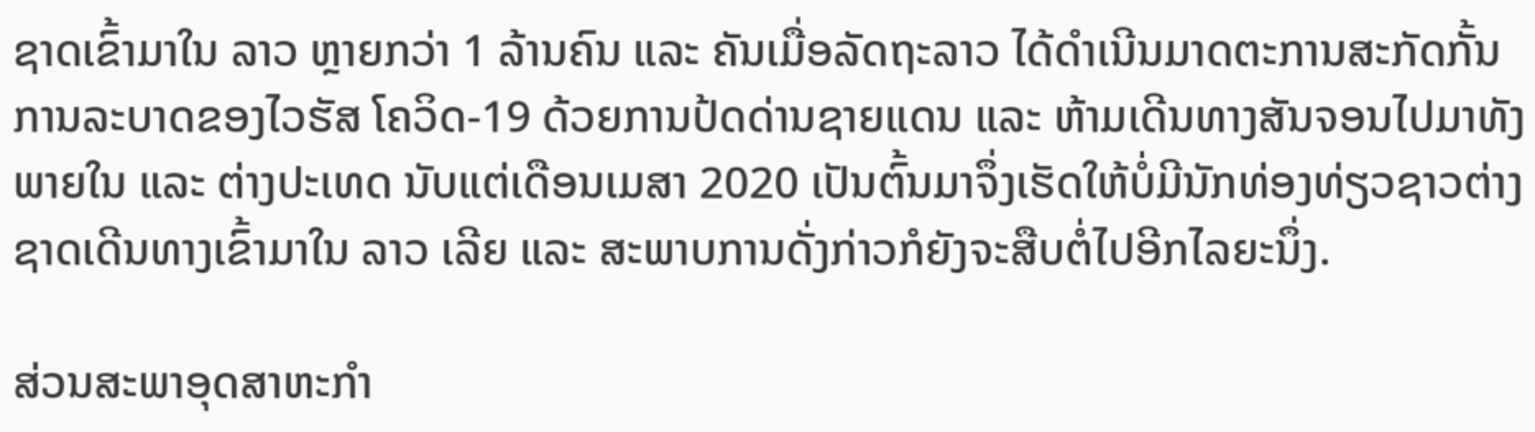ຊາດເຂົ້າມາໃນ ລາວ ຫຼາຍກວ່າ 1 ລ້ານຄົນ ແລະ ຄັນເມື່ອລັດຖະລາວ ໄດ້ດຳເນີນມາດຕະການສະກັດກັ້ນການລະບາດຂອງໄວຮັສ ໂຄວິດ-19 ດ້ວຍການປ້ດດ່ານຊາຍແດນ ແລະ ຫ້າມເດີນທາງສັນຈອນໄປມາທັງພາຍໃນ ແລະ ຕ່າງປະເທດ ນັບແຕ່ເດືອນເມສາ 2020 ເປັນຕົ້ນມາຈຶ່ງເຮັດໃຫ້ບໍ່ມີນັກທ່ອງທ່ຽວຊາວຕ່າງຊາດເດີນທາງເຂົ້າມາໃນ ລາວ ເລີຍ ແລະ ສະພາບການດັ່ງກ່າວກໍຍັງຈະສືບຕໍ່ໄປອີກໄລຍະນຶ່ງ.

ສ່ວນສະພາອຸດສາຫະກຳ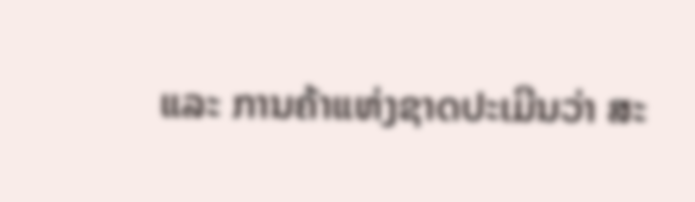ແລະ ການຄ້າແຫ່ງຊາດປະເມີນວ່າ ສະ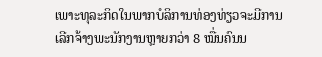ເພາະທຸລະກິດໃນພາກບໍລິການທ່ອງທ່ຽວຈະມີການເລີກຈ້າງພະນັກງານຫຼາຍກວ່າ 8 ໝື່ນຄົນນ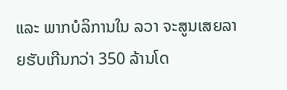ແລະ ພາກບໍລິການໃນ ລວາ ຈະສູນເສຍລາຍຮັບເກີນກວ່າ 350 ລ້ານໂດ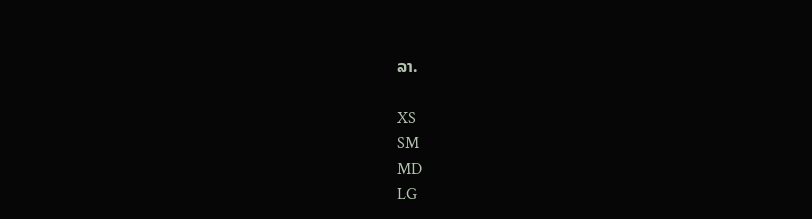ລາ.

XS
SM
MD
LG